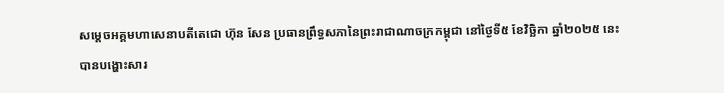សម្ដេចអគ្គមហាសេនាបតីតេជោ ហ៊ុន សែន ប្រធានព្រឹទ្ធសភានៃព្រះរាជាណាចក្រកម្ពុជា នៅថ្ងៃទី៥ ខែវិច្ឆិកា ឆ្នាំ២០២៥ នេះ បានបង្ហោះសារ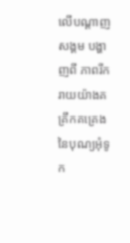លើបណ្ដាញសង្គម បង្ហាញពី ភាពរីករាយយ៉ាងគគ្រឹកគគ្រេង នៃបុណ្យអុំទូក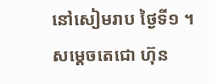នៅសៀមរាប ថ្ងៃទី១ ។
សម្ដេចតេជោ ហ៊ុន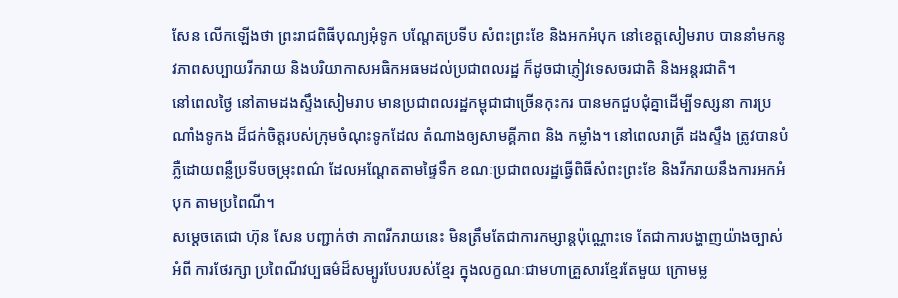សែន លើកឡើងថា ព្រះរាជពិធីបុណ្យអុំទូក បណ្តែតប្រទីប សំពះព្រះខែ និងអកអំបុក នៅខេត្តសៀមរាប បាននាំមកនូវភាពសប្បាយរីករាយ និងបរិយាកាសអធិកអធមដល់ប្រជាពលរដ្ឋ ក៏ដូចជាភ្ញៀវទេសចរជាតិ និងអន្តរជាតិ។
នៅពេលថ្ងៃ នៅតាមដងស្ទឹងសៀមរាប មានប្រជាពលរដ្ឋកម្ពុជាជាច្រើនកុះករ បានមកជួបជុំគ្នាដើម្បីទស្សនា ការប្រណាំងទូកង ដ៏ជក់ចិត្តរបស់ក្រុមចំណុះទូកដែល តំណាងឲ្យសាមគ្គីភាព និង កម្លាំង។ នៅពេលរាត្រី ដងស្ទឹង ត្រូវបានបំភ្លឺដោយពន្លឺប្រទីបចម្រុះពណ៌ ដែលអណ្តែតតាមផ្ទៃទឹក ខណៈប្រជាពលរដ្ឋធ្វើពិធីសំពះព្រះខែ និងរីករាយនឹងការអកអំបុក តាមប្រពៃណី។
សម្ដេចតេជោ ហ៊ុន សែន បញ្ជាក់ថា ភាពរីករាយនេះ មិនត្រឹមតែជាការកម្សាន្តប៉ុណ្ណោះទេ តែជាការបង្ហាញយ៉ាងច្បាស់ អំពី ការថែរក្សា ប្រពៃណីវប្បធម៌ដ៏សម្បូរបែបរបស់ខ្មែរ ក្នុងលក្ខណៈជាមហាគ្រួសារខ្មែរតែមួយ ក្រោមម្ល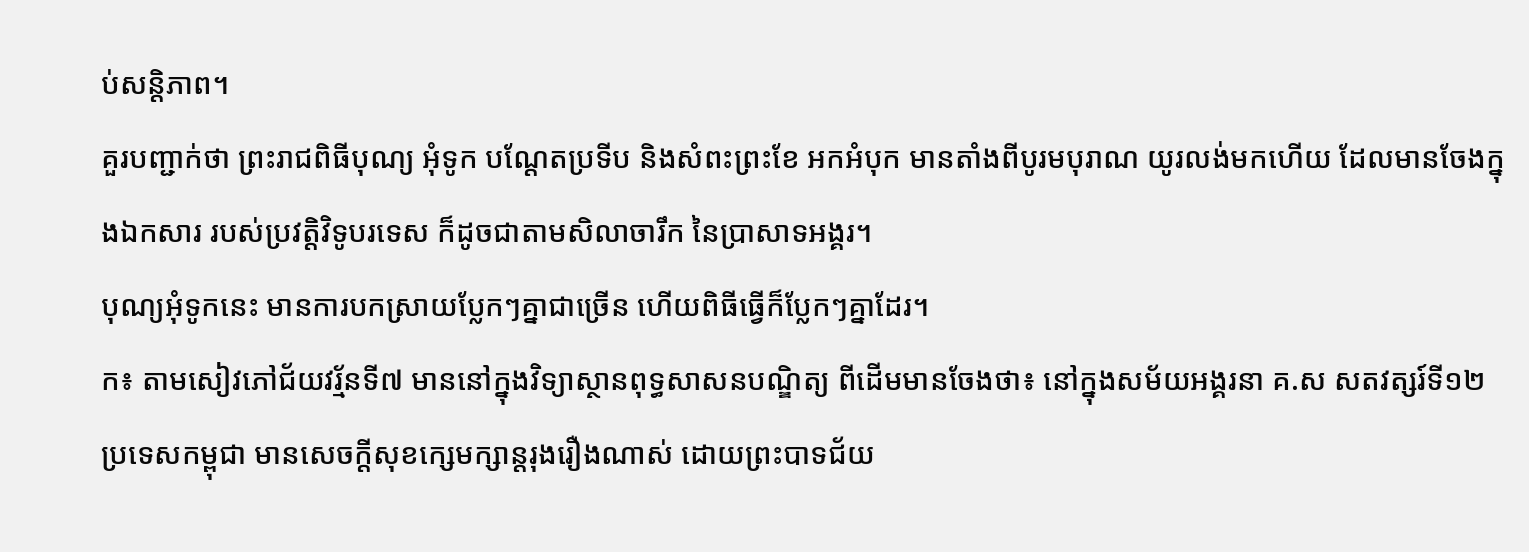ប់សន្តិភាព។
គួរបញ្ជាក់ថា ព្រះរាជពិធីបុណ្យ អុំទូក បណ្តែតប្រទីប និងសំពះព្រះខែ អកអំបុក មានតាំងពីបូរមបុរាណ យូរលង់មកហើយ ដែលមានចែងក្នុងឯកសារ របស់ប្រវត្តិវិទូបរទេស ក៏ដូចជាតាមសិលាចារឹក នៃប្រាសាទអង្គរ។
បុណ្យអុំទូកនេះ មានការបកស្រាយប្លែកៗគ្នាជាច្រើន ហើយពិធីធ្វើក៏ប្លែកៗគ្នាដែរ។
ក៖ តាមសៀវភៅជ័យវរ្ម័នទី៧ មាននៅក្នុងវិទ្យាស្ថានពុទ្ធសាសនបណ្ឌិត្យ ពីដើមមានចែងថា៖ នៅក្នុងសម័យអង្គរនា គ.ស សតវត្សរ៍ទី១២ ប្រទេសកម្ពុជា មានសេចក្តីសុខក្សេមក្សាន្តរុងរឿងណាស់ ដោយព្រះបាទជ័យ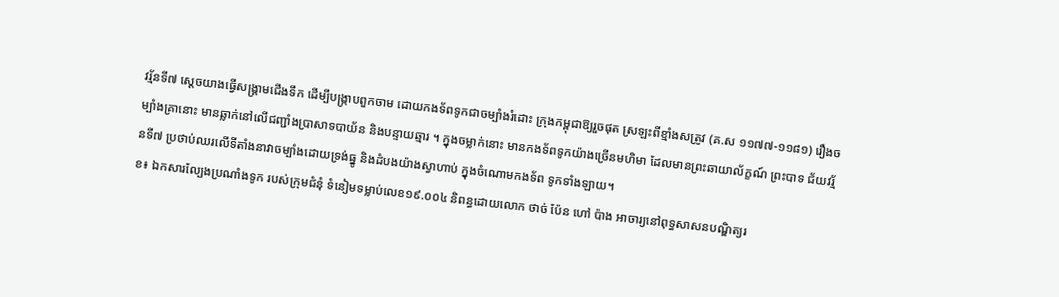វរ្ម័នទី៧ ស្តេចយាងធ្វើសង្គ្រាមជើងទឹក ដើម្បីបង្ក្រាបពួកចាម ដោយកងទ័ពទូកជាចម្បាំងរំដោះ ក្រុងកម្ពុជាឱ្យរួចផុត ស្រឡះពីខ្មាំងសត្រូវ (គ.ស ១១៧៧-១១៨១) រឿងចម្បាំងគ្រានោះ មានឆ្លាក់នៅលើជញ្ជាំងប្រាសាទបាយ័ន និងបន្ទាយឆ្មារ ។ ក្នុងចម្លាក់នោះ មានកងទ័ពទូកយ៉ាងច្រើនមហិមា ដែលមានព្រះឆាយាល័ក្ខណ៍ ព្រះបាទ ជ័យវរ្ម័នទី៧ ប្រថាប់ឈរលើទីតាំងនាវាចម្បាំងដោយទ្រង់ធ្នូ និងដំបងយ៉ាងស្វាហាប់ ក្នុងចំណោមកងទ័ព ទូកទាំងឡាយ។
ខ៖ ឯកសារល្បែងប្រណាំងទូក របស់ក្រុមជំនុំ ទំនៀមទម្លាប់លេខ១៩.០០៤ និពន្ធដោយលោក ថាច់ ប៉ែន ហៅ ប៉ាង អាចារ្យនៅពុទ្ធសាសនបណ្ឌិត្យរ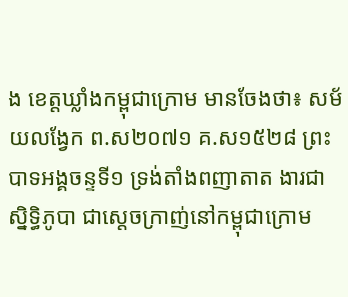ង ខេត្តឃ្លាំងកម្ពុជាក្រោម មានចែងថា៖ សម័យលង្វែក ព.ស២០៧១ គ.ស១៥២៨ ព្រះបាទអង្គចន្ទទី១ ទ្រង់តាំងពញាតាត ងារជាស្និទ្ធិភូបា ជាស្តេចក្រាញ់នៅកម្ពុជាក្រោម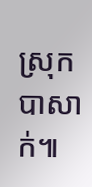ស្រុកបាសាក់៕